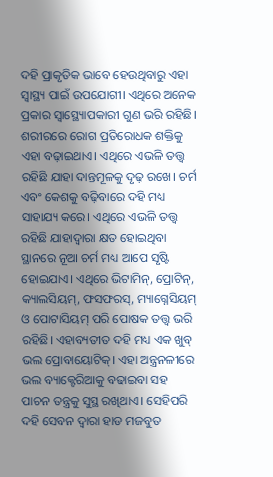ଦହି ପ୍ରାକୃତିକ ଭାବେ ହେଉଥିବାରୁ ଏହା ସ୍ବାସ୍ଥ୍ୟ ପାଇଁ ଉପଯୋଗୀ। ଏଥିରେ ଅନେକ ପ୍ରକାର ସ୍ବାସ୍ଥ୍ୟୋପକାରୀ ଗୁଣ ଭରି ରହିଛି। ଶରୀରରେ ରୋଗ ପ୍ରତିରୋଧକ ଶକ୍ତିକୁ ଏହା ବଢ଼ାଇଥାଏ। ଏଥିରେ ଏଭଳି ତତ୍ତ୍ୱ ରହିଛି ଯାହା ଦାନ୍ତମୂଳକୁ ଦୃଢ଼ ରଖେ। ଚର୍ମ ଏବଂ କେଶକୁ ବଢ଼ିବାରେ ଦହି ମଧ୍ୟ ସାହାଯ୍ୟ କରେ। ଏଥିରେ ଏଭଳି ତତ୍ତ୍ୱ ରହିଛି ଯାହାଦ୍ୱାରା କ୍ଷତ ହୋଇଥିବା ସ୍ଥାନରେ ନୂଆ ଚର୍ମ ମଧ୍ୟ ଆପେ ସୃଷ୍ଟି ହୋଇଯାଏ। ଏଥିରେ ଭିଟାମିନ୍, ପ୍ରୋଟିନ୍, କ୍ୟାଲସିୟମ୍, ଫସଫରସ୍, ମ୍ୟାଗ୍ନେସିୟମ୍ ଓ ପୋଟାସିୟମ୍ ପରି ପୋଷକ ତତ୍ତ୍ୱ ଭରି ରହିଛି। ଏହାବ୍ୟତୀତ ଦହି ମଧ୍ୟ ଏକ ଖୁବ୍ ଭଲ ପ୍ରୋବାୟୋଟିକ୍। ଏହା ଅନ୍ତ୍ରନଳୀରେ ଭଲ ବ୍ୟାକ୍ଟେରିଆକୁ ବଢାଇବା ସହ ପାଚନ ତନ୍ତ୍ରକୁ ସୁସ୍ଥ ରଖିଥାଏ। ସେହିପରି ଦହି ସେବନ ଦ୍ୱାରା ହାଡ ମଜବୁତ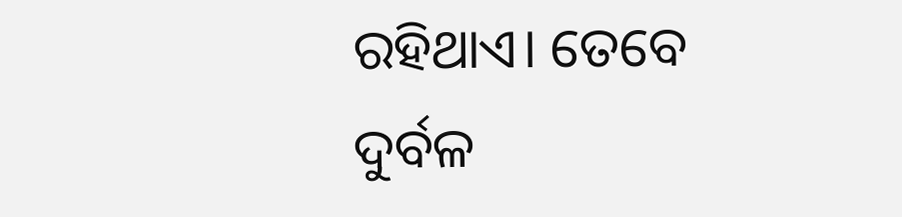ରହିଥାଏ। ତେବେ ଦୁର୍ବଳ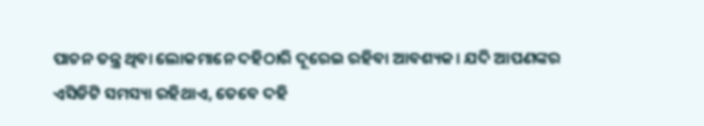ପାଚନ ତନ୍ତ୍ର ଥିବା ଲୋକମାନେ ଦହିଠାରି ଦୂରେଇ ରହିବା ଆବଶ୍ୟକ। ଯଦି ଆପଣଙ୍କର ଏସିଡିଟି ସମସ୍ୟା ରହିଥାଏ, ତେବେ ଦହି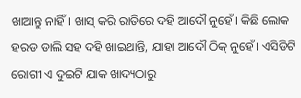ଖାଆନ୍ତୁ ନାହିଁ। ଖାସ୍ କରି ରାତିରେ ଦହି ଆଦୌ ନୁହେଁ। କିଛି ଲୋକ ହରଡ ଡାଲି ସହ ଦହି ଖାଇଥାନ୍ତି, ଯାହା ଆଦୌ ଠିକ୍ ନୁହେଁ। ଏସିଡିଟି ରୋଗୀ ଏ ଦୁଇଟି ଯାକ ଖାଦ୍ୟଠାରୁ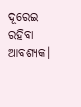ଦୂରେଇ ରହିବା ଆବଶ୍ୟକ।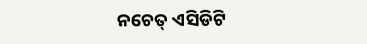ନଚେତ୍ ଏସିଡିଟି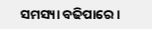ସମସ୍ୟା ବଢିପାରେ।